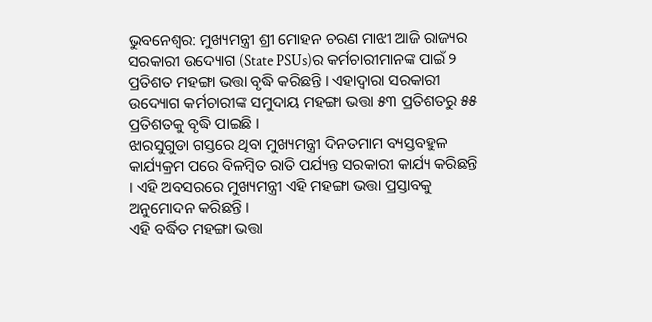ଭୁବନେଶ୍ବର: ମୁଖ୍ୟମନ୍ତ୍ରୀ ଶ୍ରୀ ମୋହନ ଚରଣ ମାଝୀ ଆଜି ରାଜ୍ୟର ସରକାରୀ ଉଦ୍ୟୋଗ (State PSUs)ର କର୍ମଚାରୀମାନଙ୍କ ପାଇଁ ୨ ପ୍ରତିଶତ ମହଙ୍ଗା ଭତ୍ତା ବୃଦ୍ଧି କରିଛନ୍ତି । ଏହାଦ୍ୱାରା ସରକାରୀ ଉଦ୍ୟୋଗ କର୍ମଚାରୀଙ୍କ ସମୁଦାୟ ମହଙ୍ଗା ଭତ୍ତା ୫୩ ପ୍ରତିଶତରୁ ୫୫ ପ୍ରତିଶତକୁ ବୃଦ୍ଧି ପାଇଛି ।
ଝାରସୁଗୁଡା ଗସ୍ତରେ ଥିବା ମୁଖ୍ୟମନ୍ତ୍ରୀ ଦିନତମାମ ବ୍ୟସ୍ତବହୁଳ କାର୍ଯ୍ୟକ୍ରମ ପରେ ବିଳମ୍ୱିତ ରାତି ପର୍ଯ୍ୟନ୍ତ ସରକାରୀ କାର୍ଯ୍ୟ କରିଛନ୍ତି । ଏହି ଅବସରରେ ମୁଖ୍ୟମନ୍ତ୍ରୀ ଏହି ମହଙ୍ଗା ଭତ୍ତା ପ୍ରସ୍ତାବକୁ ଅନୁମୋଦନ କରିଛନ୍ତି ।
ଏହି ବର୍ଦ୍ଧିତ ମହଙ୍ଗା ଭତ୍ତା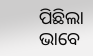ପିଛିଲା ଭାବେ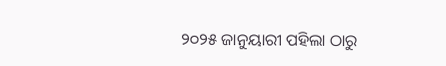୨୦୨୫ ଜାନୁୟାରୀ ପହିଲା ଠାରୁ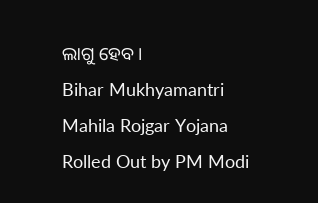ଲାଗୁ ହେବ ।
Bihar Mukhyamantri Mahila Rojgar Yojana Rolled Out by PM Modi